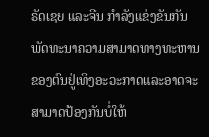ຣັດເຊຍ ແລະຈີນ ກຳລັງແຂ່ງຂັນກັນພັດທະນາຄວາມສາມາດທາງທະຫານຂອງຕົນຢູ່ເທິງອະວະກາດແລະອາດຈະສາມາດປ້ອງກັນບໍ່ໃຫ້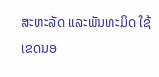ສະຫະລັດ ແລະພັນທະມິດ ໃຊ້ເຂດນອ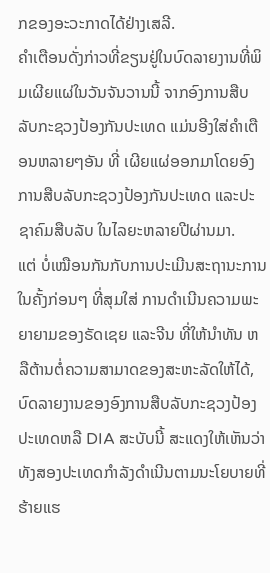ກຂອງອະວະກາດໄດ້ຢ່າງເສລີ.
ຄຳເຕືອນດັ່ງກ່າວທີ່ຂຽນຢູ່ໃນບົດລາຍງານທີ່ພິມເຜີຍແຜ່ໃນວັນຈັນວານນີ້ ຈາກອົງການສືບລັບກະຊວງປ້ອງກັນປະເທດ ແມ່ນອີງໃສ່ຄຳເຕືອນຫລາຍໆອັນ ທີ່ ເຜີຍແຜ່ອອກມາໂດຍອົງການສືບລັບກະຊວງປ້ອງກັນປະເທດ ແລະປະຊາຄົມສືບລັບ ໃນໄລຍະຫລາຍປີຜ່ານມາ.
ແຕ່ ບໍ່ເໝືອນກັນກັບການປະເມີນສະຖານະການໃນຄັ້ງກ່ອນໆ ທີ່ສຸມໃສ່ ການດຳເນີນຄວາມພະຍາຍາມຂອງຣັດເຊຍ ແລະຈີນ ທີ່ໃຫ້ນຳທັນ ຫລືຕ້ານຕໍ່ຄວາມສາມາດຂອງສະຫະລັດໃຫ້ໄດ້, ບົດລາຍງານຂອງອົງການສືບລັບກະຊວງປ້ອງປະເທດຫລື DIA ສະບັບນີ້ ສະແດງໃຫ້ເຫັນວ່າ ທັງສອງປະເທດກຳລັງດຳເນີນຕາມນະໂຍບາຍທີ່ຮ້າຍແຮ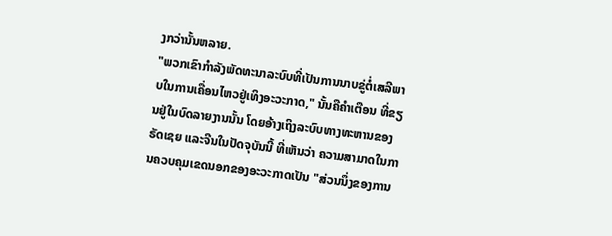ງກວ່ານັ້ນຫລາຍ.
"ພວກເຂົາກຳລັງພັດທະນາລະບົບທີ່ເປັນການນາບຂູ່ຕໍ່ເສລີພາບໃນການເຄື່ອນໄຫວຢູ່ເທິງອະວະກາດ," ນັ້ນຄືຄຳເຕືອນ ທີ່ຂຽນຢູ່ໃນບົດລາຍງານນັ້ນ ໂດຍອ້າງເຖິງລະບົບທາງທະຫານຂອງຣັດເຊຍ ແລະຈີນໃນປັດຈຸບັນນີ້ ທີ່ເຫັນວ່າ ຄວາມສາມາດໃນການຄວບຄຸມເຂດນອກຂອງອະວະກາດເປັນ "ສ່ວນນຶ່ງຂອງການ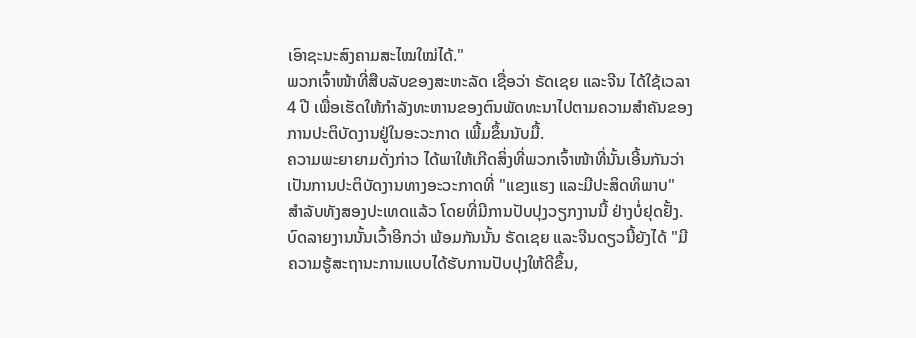ເອົາຊະນະສົງຄາມສະໄໝໃໝ່ໄດ້."
ພວກເຈົ້າໜ້າທີ່ສືບລັບຂອງສະຫະລັດ ເຊື່ອວ່າ ຣັດເຊຍ ແລະຈີນ ໄດ້ໃຊ້ເວລາ 4 ປີ ເພື່ອເຮັດໃຫ້ກຳລັງທະຫານຂອງຕົນພັດທະນາໄປຕາມຄວາມສຳຄັນຂອງການປະຕິບັດງານຢູ່ໃນອະວະກາດ ເພີ້ມຂຶ້ນນັບມື້.
ຄວາມພະຍາຍາມດັ່ງກ່າວ ໄດ້ພາໃຫ້ເກີດສິ່ງທີ່ພວກເຈົ້າໜ້າທີ່ນັ້ນເອີ້ນກັນວ່າ ເປັນການປະຕິບັດງານທາງອະວະກາດທີ່ "ແຂງແຮງ ແລະມີປະສິດທິພາບ" ສຳລັບທັງສອງປະເທດແລ້ວ ໂດຍທີ່ມີການປັບປຸງວຽກງານນີ້ ຢ່າງບໍ່ຢຸດຢັ້ງ.
ບົດລາຍງານນັ້ນເວົ້າອີກວ່າ ພ້ອມກັນນັ້ນ ຣັດເຊຍ ແລະຈີນດຽວນີ້ຍັງໄດ້ "ມີຄວາມຮູ້ສະຖານະການແບບໄດ້ຮັບການປັບປຸງໃຫ້ດີຂຶ້ນ,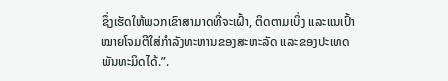ຊຶ່ງເຮັດໃຫ້ພວກເຂົາສາມາດທີ່ຈະເຝົ້າ, ຕິດຕາມເບິ່ງ ແລະແນເປົ້າໝາຍໂຈມຕີໃສ່ກຳລັງທະຫານຂອງສະຫະລັດ ແລະຂອງປະເທດພັນທະມິດໄດ້.”.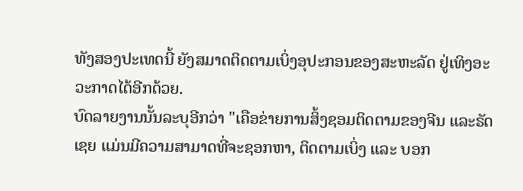ທັງສອງປະເທດນີ້ ຍັງສມາດຕິດຕາມເບິ່ງອຸປະກອນຂອງສະຫະລັດ ຢູ່ເທິງອະວະກາດໄດ້ອີກດ້ວຍ.
ບົດລາຍງານນັ້ນລະບຸອີກວ່າ "ເຄືອຂ່າຍການສິ້ງຊອມຕິດຕາມຂອງຈີນ ແລະຣັດເຊຍ ແມ່ນມີຄວາມສາມາດທີ່ຈະຊອກຫາ, ຕິດຕາມເບິ່ງ ແລະ ບອກ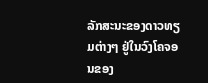ລັກສະນະຂອງດາວທຽມຕ່າງໆ ຢູ່ໃນວົງໂຄຈອນຂອງ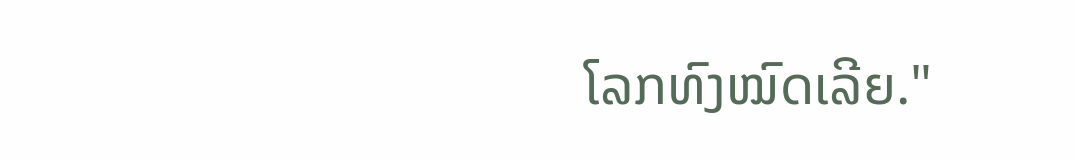ໂລກທົງໝົດເລີຍ."